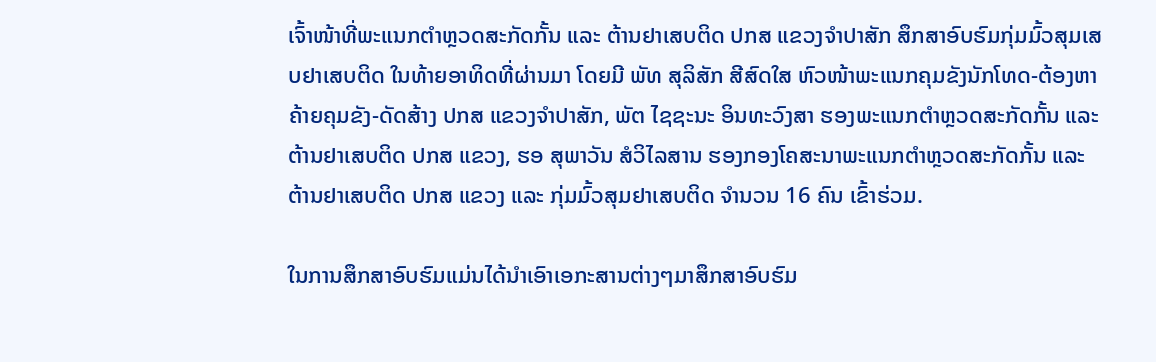ເຈົ້າໜ້າທີ່ພະແນກຕຳຫຼວດສະກັດກັ້ນ ແລະ ຕ້ານຢາເສບຕິດ ປກສ ແຂວງຈຳປາສັກ ສຶກສາອົບຮົມກຸ່ມມົ້ວສຸມເສບຢາເສບຕິດ ໃນທ້າຍອາທິດທີ່ຜ່ານມາ ໂດຍມີ ພັທ ສຸລິສັກ ສີສົດໃສ ຫົວໜ້າພະແນກຄຸມຂັງນັກໂທດ-ຕ້ອງຫາ ຄ້າຍຄຸມຂັງ-ດັດສ້າງ ປກສ ແຂວງຈຳປາສັກ, ພັຕ ໄຊຊະນະ ອິນທະວົງສາ ຮອງພະແນກຕຳຫຼວດສະກັດກັ້ນ ແລະ ຕ້ານຢາເສບຕິດ ປກສ ແຂວງ, ຮອ ສຸພາວັນ ສໍວິໄລສານ ຮອງກອງໂຄສະນາພະແນກຕຳຫຼວດສະກັດກັ້ນ ແລະ ຕ້ານຢາເສບຕິດ ປກສ ແຂວງ ແລະ ກຸ່ມມົ້ວສຸມຢາເສບຕິດ ຈຳນວນ 16 ຄົນ ເຂົ້າຮ່ວມ.

ໃນການສຶກສາອົບຮົມແມ່ນໄດ້ນຳເອົາເອກະສານຕ່າງໆມາສຶກສາອົບຮົມ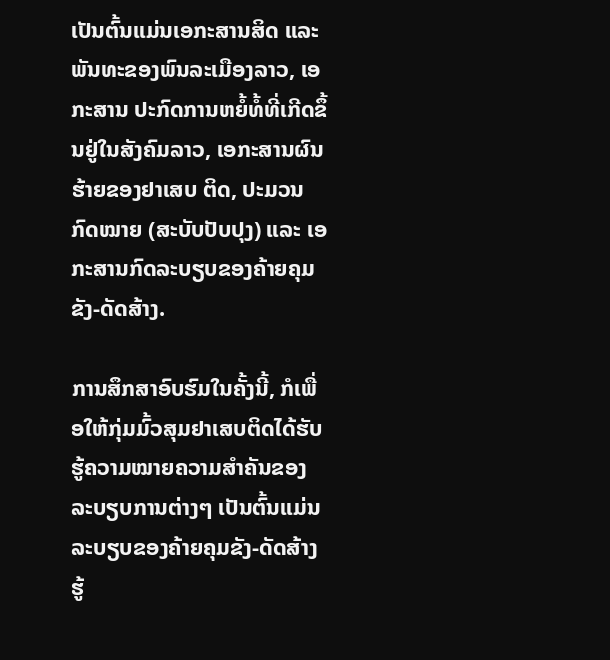ເປັນຕົ້ນແມ່ນເອກະສານສິດ ແລະ ພັນທະຂອງພົນລະເມືອງລາວ, ເອກະສານ ປະກົດການຫຍໍ້ທໍ້ທີ່ເກີດຂຶ້ນຢູ່ໃນສັງຄົມລາວ, ເອກະສານຜົນຮ້າຍຂອງຢາເສບ ຕິດ, ປະມວນກົດໝາຍ (ສະບັບປັບປຸງ) ແລະ ເອກະສານກົດລະບຽບຂອງຄ້າຍຄຸມຂັງ-ດັດສ້າງ.

ການສຶກສາອົບຮົມໃນຄັ້ງນີ້, ກໍເພື່ອໃຫ້ກຸ່ມມົ້ວສຸມຢາເສບຕິດໄດ້ຮັບຮູ້ຄວາມໝາຍຄວາມສຳຄັນຂອງລະບຽບການຕ່າງໆ ເປັນຕົ້ນແມ່ນລະບຽບຂອງຄ້າຍຄຸມຂັງ-ດັດສ້າງ ຮູ້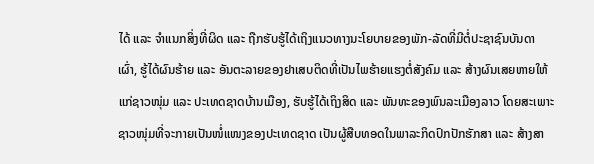ໄດ້ ແລະ ຈຳແນກສິ່ງທີ່ຜິດ ແລະ ຖືກຮັບຮູ້ໄດ້ເຖິງແນວທາງນະໂຍບາຍຂອງພັກ-ລັດທີ່ມີຕໍ່ປະຊາຊົນບັນດາເຜົ່າ, ຮູ້ໄດ້ຜົນຮ້າຍ ແລະ ອັນຕະລາຍຂອງຢາເສບຕິດທີ່ເປັນໄພຮ້າຍແຮງຕໍ່ສັງຄົມ ແລະ ສ້າງຜົນເສຍຫາຍໃຫ້ແກ່ຊາວໜຸ່ມ ແລະ ປະເທດຊາດບ້ານເມືອງ, ຮັບຮູ້ໄດ້ເຖິງສິດ ແລະ ພັນທະຂອງພົນລະເມືອງລາວ ໂດຍສະເພາະຊາວໜຸ່ມທີ່ຈະກາຍເປັນໜໍ່ແໜງຂອງປະເທດຊາດ ເປັນຜູ້ສືບທອດໃນພາລະກິດປົກປັກຮັກສາ ແລະ ສ້າງສາ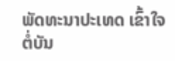ພັດທະນາປະເທດ ເຂົ້າໃຈຕໍ່ບັນ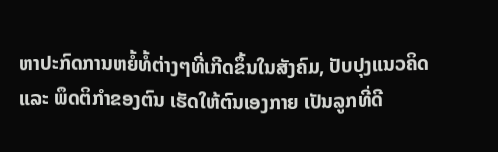ຫາປະກົດການຫຍໍ້ທໍ້ຕ່າງໆທີ່ເກີດຂຶ້ນໃນສັງຄົມ, ປັບປຸງແນວຄິດ ແລະ ພຶດຕິກຳຂອງຕົນ ເຮັດໃຫ້ຕົນເອງກາຍ ເປັນລູກທີ່ດີ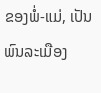ຂອງພໍ່-ແມ່, ເປັນພົນລະເມືອງ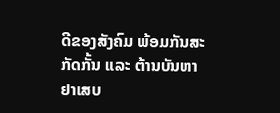ດີຂອງສັງຄົມ ພ້ອມກັນສະກັດກັ້ນ ແລະ ຕ້ານບັນຫາຢາເສບ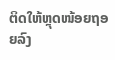ຕິດໃຫ້ຫຼຸດໜ້ອຍຖອຍລົງ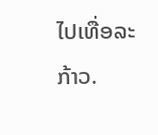ໄປເທື່ອລະກ້າວ.